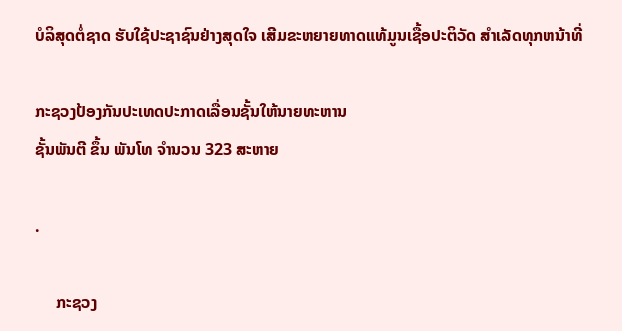ບໍລິສຸດຕໍ່ຊາດ ຮັບໃຊ້ປະຊາຊົນຢ່າງສຸດໃຈ ເສີມຂະຫຍາຍທາດແທ້ມູນເຊື້ອປະຕິວັດ ສໍາເລັດທຸກຫນ້າທີ່

ກະຊວງປ້ອງກັນປະເທດປະກາດເລື່ອນຊັ້ນໃຫ້ນາຍທະຫານ
ຊັ້ນພັນຕີ ຂຶ້ນ ພັນໂທ ຈຳນວນ 323 ສະຫາຍ

.

     ກະຊວງ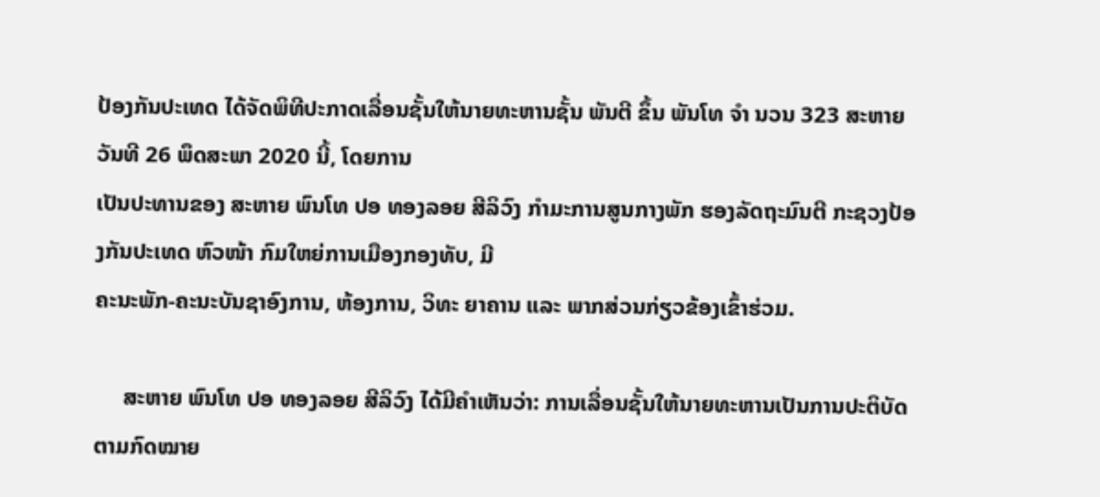ປ້ອງກັນປະເທດ ໄດ້ຈັດພິທີປະກາດເລື່ອນຊັ້ນໃຫ້ນາຍທະຫານຊັ້ນ ພັນຕີ ຂຶ້ນ ພັນໂທ ຈຳ ນວນ 323 ສະຫາຍ ວັນທີ 26 ພຶດສະພາ 2020 ນີ້, ໂດຍການ
ເປັນປະທານຂອງ ສະຫາຍ ພົນໂທ ປອ ທອງລອຍ ສີລິວົງ ກໍາມະການສູນກາງພັກ ຮອງລັດຖະມົນຕີ ກະຊວງປ້ອງກັນປະເທດ ຫົວໜ້າ ກົມໃຫຍ່ການເມືອງກອງທັບ, ມີ
ຄະນະພັກ-ຄະນະບັນຊາອົງການ, ຫ້ອງການ, ວິທະ ຍາຄານ ແລະ ພາກສ່ວນກ່ຽວຂ້ອງເຂົ້າຮ່ວມ.

     ສະຫາຍ ພົນໂທ ປອ ທອງລອຍ ສີລິວົງ ໄດ້ມີຄໍາເຫັນວ່າ: ການເລື່ອນຊັ້ນໃຫ້ນາຍທະຫານເປັນການປະຕິບັດຕາມກົດໝາຍ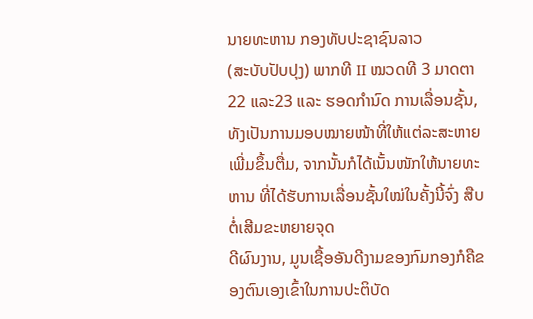ນາຍທະຫານ ກອງທັບປະຊາຊົນລາວ
(ສະບັບປັບປຸງ) ພາກທີ II ໝວດທີ 3 ມາດຕາ 22 ແລະ23 ແລະ ຮອດກຳນົດ ການເລື່ອນຊັ້ນ,
ທັງເປັນການມອບໝາຍໜ້າທີ່ໃຫ້ແຕ່ລະສະຫາຍເພີ່ມຂຶ້ນຕື່ມ, ຈາກນັ້ນກໍໄດ້ເນັ້ນໜັກໃຫ້ນາຍທະຫານ ທີ່ໄດ້ຮັບການເລື່ອນຊັ້ນໃໝ່ໃນຄັ້ງນີ້ຈົ່ງ ສືບຕໍ່ເສີມຂະຫຍາຍຈຸດ
ດີຜົນງານ, ມູນເຊື້ອອັນດີງາມຂອງກົມກອງກໍຄືຂອງຕົນເອງເຂົ້າໃນການປະຕິບັດ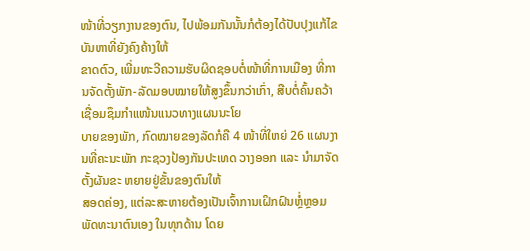ໜ້າທີ່ວຽກງານຂອງຕົນ, ໄປພ້ອມກັນນັ້ນກໍຕ້ອງໄດ້ປັບປຸງແກ້ໄຂບັນຫາທີ່ຍັງຄົງຄ້າງໃຫ້
ຂາດຕົວ, ເພີ່ມທະວີຄວາມຮັບຜິດຊອບຕໍ່ໜ້າທີ່ການເມືອງ ທີ່ການຈັດຕັ້ງພັກ-ລັດມອບໝາຍໃຫ້ສູງຂຶ້ນກວ່າເກົ່າ, ສືບຕໍ່ຄົ້ນຄວ້າເຊື່ອມຊຶມກຳແໜ້ນແນວທາງແຜນນະໂຍ
ບາຍຂອງພັກ, ກົດໝາຍຂອງລັດກໍຄື 4 ໜ້າທີ່ໃຫຍ່ 26 ແຜນງານທີ່ຄະນະພັກ ກະຊວງປ້ອງກັນປະເທດ ວາງອອກ ແລະ ນໍາມາຈັດຕັ້ງຜັນຂະ ຫຍາຍຢູ່ຂັ້ນຂອງຕົນໃຫ້
ສອດຄ່ອງ, ແຕ່ລະສະຫາຍຕ້ອງເປັນເຈົ້າການເຝິກຝົນຫຼໍ່ຫຼອມພັດທະນາຕົນເອງ ໃນທຸກດ້ານ ໂດຍ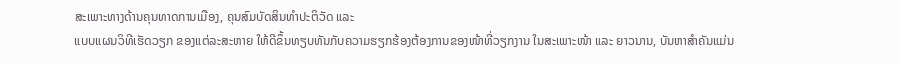ສະເພາະທາງດ້ານຄຸນທາດການເມືອງ, ຄຸນສົມບັດສິນທໍາປະຕິວັດ ແລະ
ແບບແຜນວິທີເຮັດວຽກ ຂອງແຕ່ລະສະຫາຍ ໃຫ້ດີຂຶ້ນທຽບທັນກັບຄວາມຮຽກຮ້ອງຕ້ອງການຂອງໜ້າທີ່ວຽກງານ ໃນສະເພາະໜ້າ ແລະ ຍາວນານ, ບັນຫາສໍາຄັນແມ່ນ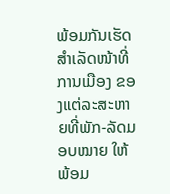ພ້ອມກັນເຮັດສໍາເລັດໜ້າທີ່ການເມືອງ ຂອງແຕ່ລະສະຫາຍທີ່ພັກ-ລັດມອບໝາຍ ໃຫ້ພ້ອມ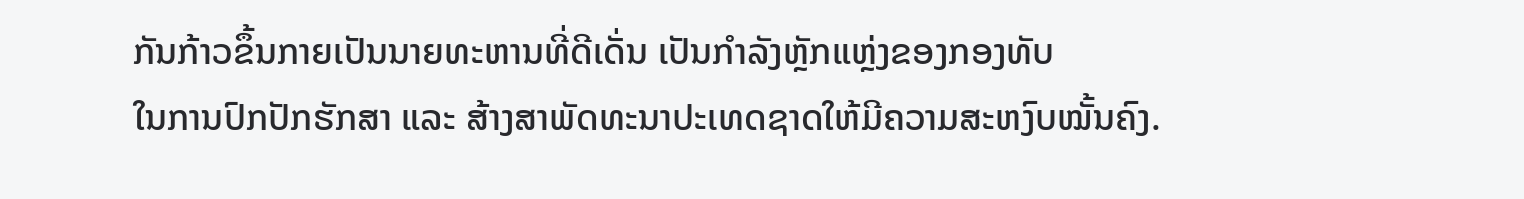ກັນກ້າວຂຶ້ນກາຍເປັນນາຍທະຫານທີ່ດີເດັ່ນ ເປັນກຳລັງຫຼັກແຫຼ່ງຂອງກອງທັບ
ໃນການປົກປັກຮັກສາ ແລະ ສ້າງສາພັດທະນາປະເທດຊາດໃຫ້ມີຄວາມສະຫງົບໝັ້ນຄົງ.